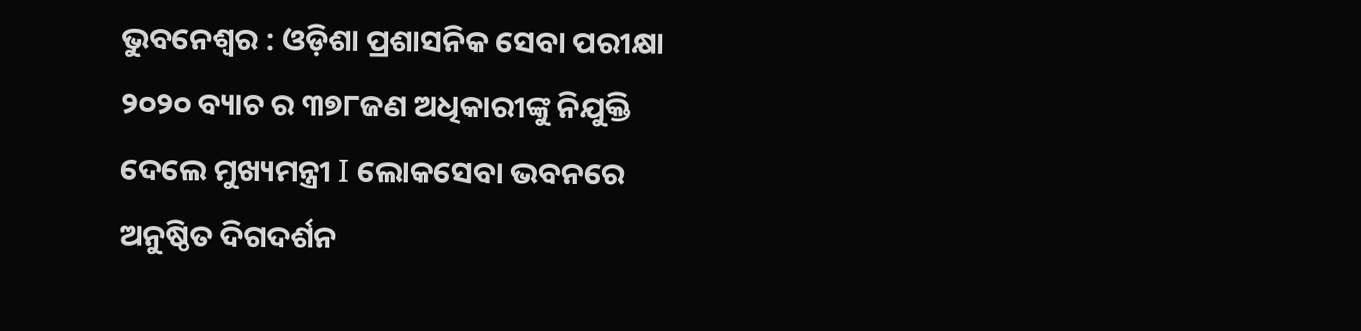ଭୁବନେଶ୍ୱର : ଓଡ଼ିଶା ପ୍ରଶାସନିକ ସେବା ପରୀକ୍ଷା ୨୦୨୦ ବ୍ୟାଚ ର ୩୭୮ଜଣ ଅଧିକାରୀଙ୍କୁ ନିଯୁକ୍ତି ଦେଲେ ମୁଖ୍ୟମନ୍ତ୍ରୀ I ଲୋକସେବା ଭବନରେ ଅନୁଷ୍ଠିତ ଦିଗଦର୍ଶନ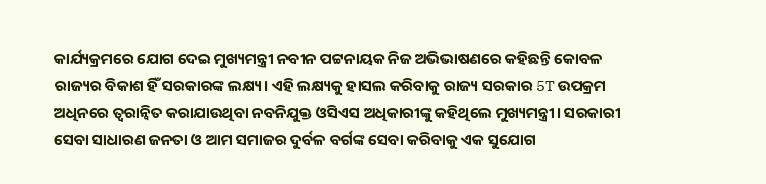କାର୍ଯ୍ୟକ୍ରମରେ ଯୋଗ ଦେଇ ମୁଖ୍ୟମନ୍ତ୍ରୀ ନବୀନ ପଟ୍ଟନାୟକ ନିଜ ଅଭିଭାଷଣରେ କହିଛନ୍ତି କୋବଳ ରାଜ୍ୟର ବିକାଶ ହିଁ ସରକାରଙ୍କ ଲକ୍ଷ୍ୟ। ଏହି ଲକ୍ଷ୍ୟକୁ ହାସଲ କରିବାକୁ ରାଜ୍ୟ ସରକାର 5T ଉପକ୍ରମ ଅଧିନରେ ତ୍ୱରାନ୍ଵିତ କରାଯାଉଥିବା ନବନିଯୁକ୍ତ ଓସିଏସ ଅଧିକାରୀଙ୍କୁ କହିଥିଲେ ମୁଖ୍ୟମନ୍ତ୍ରୀ। ସରକାରୀ ସେବା ସାଧାରଣ ଜନତା ଓ ଆମ ସମାଜର ଦୁର୍ବଳ ବର୍ଗଙ୍କ ସେବା କରିବାକୁ ଏକ ସୁଯୋଗ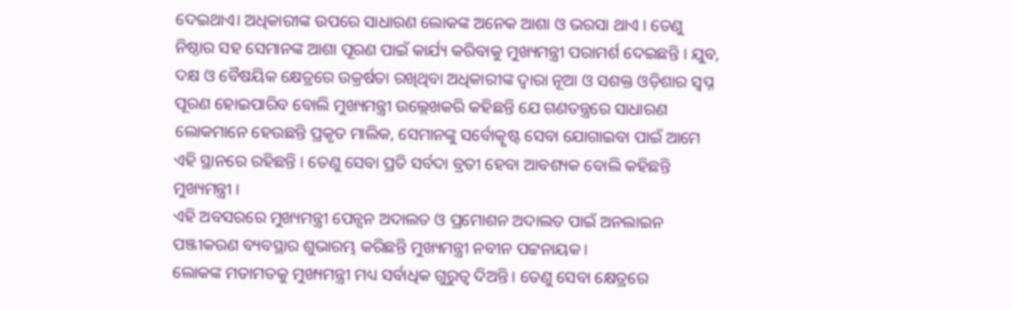ଦେଇଥାଏ। ଅଧିକାରୀଙ୍କ ଉପରେ ସାଧାରଣ ଲୋକଙ୍କ ଅନେକ ଆଶା ଓ ଭରସା ଥାଏ । ତେଣୁ ନିଷ୍ଠାର ସହ ସେମାନଙ୍କ ଆଶା ପୂରଣ ପାଇଁ କାର୍ଯ୍ୟ କରିବାକୁ ମୁଖ୍ୟମନ୍ତ୍ରୀ ପରାମର୍ଶ ଦେଇଛନ୍ତି । ଯୁବ, ଦକ୍ଷ ଓ ବୈଷୟିକ କ୍ଷେତ୍ରରେ ଉକ୍ରର୍ଷତା ରଖିଥିବା ଅଧିକାରୀଙ୍କ ଦ୍ୱାରା ନୂଆ ଓ ସଶକ୍ତ ଓଡ଼ିଶାର ସ୍ୱପ୍ନ ପୂରଣ ହୋଇପାରିବ ବୋଲି ମୁଖ୍ୟମନ୍ତ୍ରୀ ଉଲ୍ଲେଖକରି କହିଛନ୍ତି ଯେ ଗଣତନ୍ତ୍ରରେ ସାଧାରଣ ଲୋକମାନେ ହେଉଛନ୍ତି ପ୍ରକୃତ ମାଲିକ, ସେମାନଙ୍କୁ ସର୍ବୋତ୍କୃଷ୍ଟ ସେବା ଯୋଗାଇବା ପାଇଁ ଆମେ ଏହି ସ୍ଥାନରେ ରହିଛନ୍ତି । ତେଣୁ ସେବା ପ୍ରତି ସର୍ବଦା ବ୍ରତୀ ହେବା ଆବଶ୍ୟକ ବୋଲି କହିଛନ୍ତି ମୁଖ୍ୟମନ୍ତ୍ରୀ ।
ଏହି ଅବସରରେ ମୁଖ୍ୟମନ୍ତ୍ରୀ ପେନ୍ସନ ଅଦାଲତ ଓ ପ୍ରମୋଶନ ଅଦାଲତ ପାଇଁ ଅନଲାଇନ ପଞ୍ଜୀକରଣ ବ୍ୟବସ୍ଥାର ଶୁଭାରମ୍ଭ କରିଛନ୍ତି ମୁଖ୍ୟମନ୍ତ୍ରୀ ନବୀନ ପଟ୍ଟନାୟକ।
ଲୋକଙ୍କ ମତାମତକୁ ମୁଖ୍ୟମନ୍ତ୍ରୀ ମଧ୍ୟ ସର୍ବାଧିକ ଗୁରୁତ୍ୱ ଦିଅନ୍ତି । ତେଣୁ ସେବା କ୍ଷେତ୍ରରେ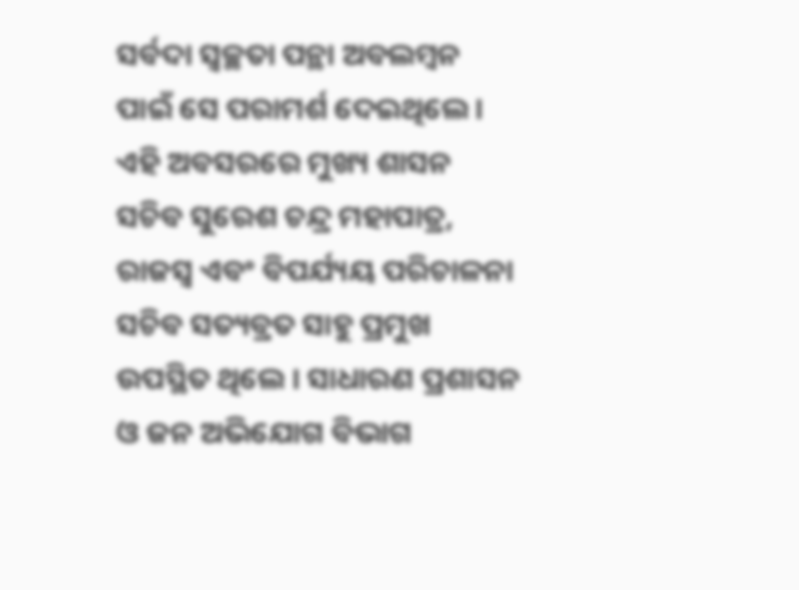ସର୍ବଦା ସ୍ୱଚ୍ଛତା ପନ୍ଥା ଅବଲମ୍ବନ ପାଇଁ ସେ ପରାମର୍ଶ ଦେଇଥିଲେ । ଏହି ଅବସରରେ ମୁଖ୍ୟ ଶାସନ ସଚିବ ସୁରେଶ ଚନ୍ଦ୍ର ମହାପାତ୍ର, ରାଜସ୍ୱ ଏବଂ ବିପର୍ଯ୍ୟୟ ପରିଚାଳନା ସଚିବ ସତ୍ୟବ୍ରତ ସାହୁ ପ୍ରମୁଖ ଉପସ୍ଥିତ ଥିଲେ । ସାଧାରଣ ପ୍ରଶାସନ ଓ ଜନ ଅଭିଯୋଗ ବିଭାଗ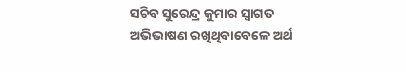ସଚିବ ସୁରେନ୍ଦ୍ର କୁମାର ସ୍ୱାଗତ ଅଭିଭାଷଣ ରଖିଥିବାବେଳେ ଅର୍ଥ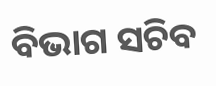ବିଭାଗ ସଚିବ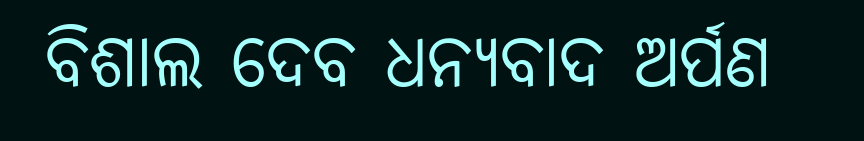ବିଶାଲ ଦେବ ଧନ୍ୟବାଦ ଅର୍ପଣ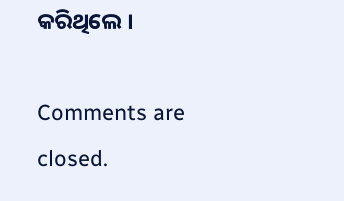କରିଥିଲେ ।

Comments are closed.